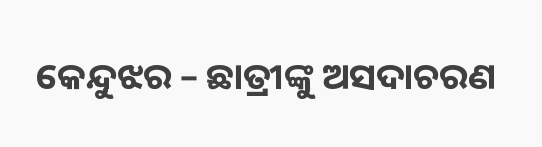କେନ୍ଦୁଝର – ଛାତ୍ରୀଙ୍କୁ ଅସଦାଚରଣ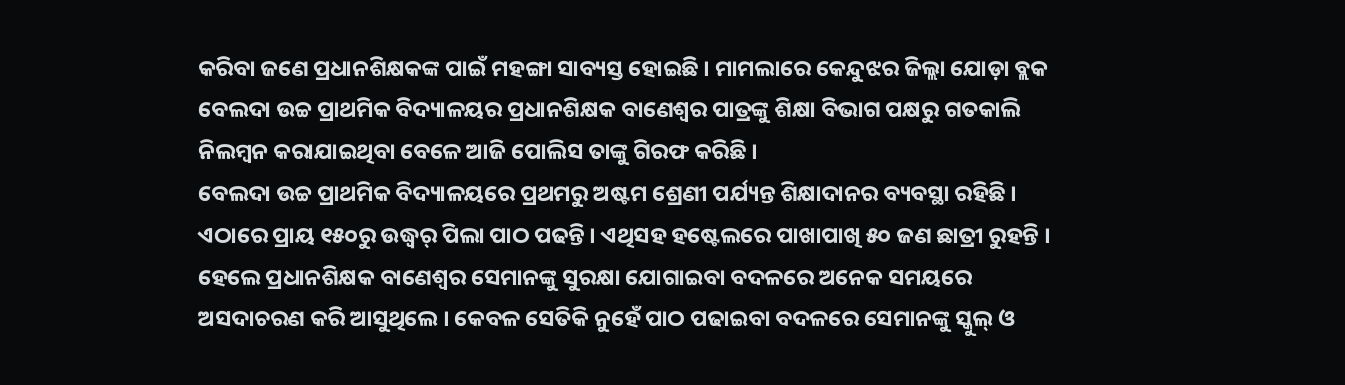କରିବା ଜଣେ ପ୍ରଧାନଶିକ୍ଷକଙ୍କ ପାଇଁ ମହଙ୍ଗା ସାବ୍ୟସ୍ତ ହୋଇଛି । ମାମଲାରେ କେନ୍ଦୁଝର ଜିଲ୍ଲା ଯୋଡ଼ା ବ୍ଲକ ବେଲଦା ଉଚ୍ଚ ପ୍ରାଥମିକ ବିଦ୍ୟାଳୟର ପ୍ରଧାନଶିକ୍ଷକ ବାଣେଶ୍ୱର ପାତ୍ରଙ୍କୁ ଶିକ୍ଷା ବିଭାଗ ପକ୍ଷରୁ ଗତକାଲି ନିଲମ୍ବନ କରାଯାଇଥିବା ବେଳେ ଆଜି ପୋଲିସ ତାଙ୍କୁ ଗିରଫ କରିଛି ।
ବେଲଦା ଉଚ୍ଚ ପ୍ରାଥମିକ ବିଦ୍ୟାଳୟରେ ପ୍ରଥମରୁ ଅଷ୍ଟମ ଶ୍ରେଣୀ ପର୍ଯ୍ୟନ୍ତ ଶିକ୍ଷାଦାନର ବ୍ୟବସ୍ଥା ରହିଛି । ଏଠାରେ ପ୍ରାୟ ୧୫୦ରୁ ଉଦ୍ଧ୍ୱର୍ ପିଲା ପାଠ ପଢନ୍ତି । ଏଥିସହ ହଷ୍ଟେଲରେ ପାଖାପାଖି ୫୦ ଜଣ ଛାତ୍ରୀ ରୁହନ୍ତି । ହେଲେ ପ୍ରଧାନଶିକ୍ଷକ ବାଣେଶ୍ୱର ସେମାନଙ୍କୁ ସୁରକ୍ଷା ଯୋଗାଇବା ବଦଳରେ ଅନେକ ସମୟରେ ଅସଦାଚରଣ କରି ଆସୁଥିଲେ । କେବଳ ସେତିକି ନୁହେଁ ପାଠ ପଢାଇବା ବଦଳରେ ସେମାନଙ୍କୁ ସ୍କୁଲ୍ ଓ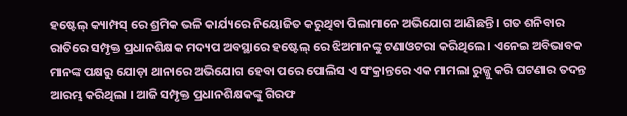ହଷ୍ଟେଲ୍ କ୍ୟାମ୍ପସ୍ ରେ ଶ୍ରମିକ ଭଳି କାର୍ଯ୍ୟରେ ନିୟୋଜିତ କରୁଥିବା ପିଲାମାନେ ଅଭିଯୋଗ ଆଣିଛନ୍ତି । ଗତ ଶନିବାର ରାତିରେ ସମ୍ପୃକ୍ତ ପ୍ରଧାନଶିକ୍ଷକ ମଦ୍ୟପ ଅବସ୍ଥାରେ ହଷ୍ଟେଲ୍ ରେ ଝିଅମାନଙ୍କୁ ଟଣାଓଟରା କରିଥିଲେ । ଏନେଇ ଅବିଭାବକ ମାନଙ୍କ ପକ୍ଷରୁ ଯୋଡ଼ା ଥାନାରେ ଅଭିଯୋଗ ହେବା ପରେ ପୋଲିସ ଏ ସଂକ୍ରାନ୍ତରେ ଏକ ମାମଲା ରୁଜ୍ଜୁ କରି ଘଟଣାର ତଦନ୍ତ ଆରମ୍ଭ କରିଥିଲା । ଆଜି ସମ୍ପୃକ୍ତ ପ୍ରଧାନଶିକ୍ଷକଙ୍କୁ ଗିରଫ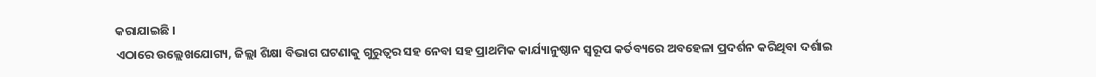କରାଯାଇଛି ।
ଏଠାରେ ଉଲ୍ଲେଖଯୋଗ୍ୟ, ଜିଲ୍ଲା ଶିକ୍ଷା ବିଭାଗ ଘଟଣାକୁ ଗୁରୁତ୍ୱର ସହ ନେବା ସହ ପ୍ରାଥମିକ କାର୍ଯ୍ୟାନୁଷ୍ଠାନ ସ୍ୱରୂପ କର୍ତବ୍ୟରେ ଅବହେଳା ପ୍ରଦର୍ଶନ କରିଥିବା ଦର୍ଶାଇ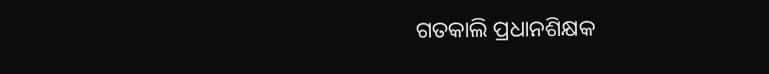ଗତକାଲି ପ୍ରଧାନଶିକ୍ଷକ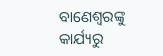ବାଣେଶ୍ୱରଙ୍କୁ କାର୍ଯ୍ୟରୁ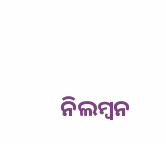ନିଲମ୍ବନ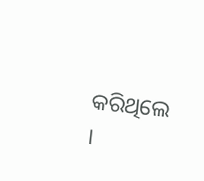କରିଥିଲେ ।